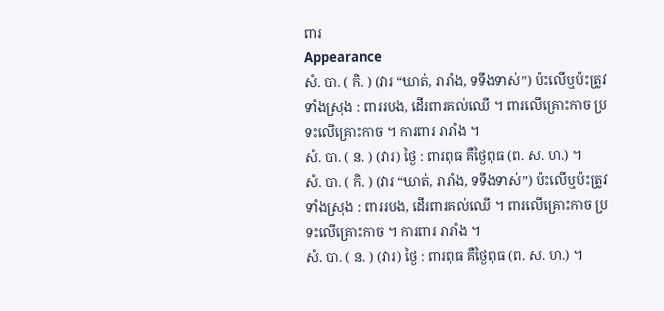ពារ
Appearance
សំ. បា. ( កិ. ) (វារ “ឃាត់, រារាំង, ទទឹងទាស់”) ប៉ះលើឬប៉ះត្រូវទាំងស្រុង : ពាររបង, ដើរពារគល់ឈើ ។ ពារលើគ្រោះកាច ប្រទះលើគ្រោះកាច ។ ការពារ រារាំង ។
សំ. បា. ( ន. ) (វារ) ថ្ងៃ : ពារពុធ គឺថ្ងៃពុធ (ព. ស. ហ.) ។
សំ. បា. ( កិ. ) (វារ “ឃាត់, រារាំង, ទទឹងទាស់”) ប៉ះលើឬប៉ះត្រូវទាំងស្រុង : ពាររបង, ដើរពារគល់ឈើ ។ ពារលើគ្រោះកាច ប្រទះលើគ្រោះកាច ។ ការពារ រារាំង ។
សំ. បា. ( ន. ) (វារ) ថ្ងៃ : ពារពុធ គឺថ្ងៃពុធ (ព. ស. ហ.) ។